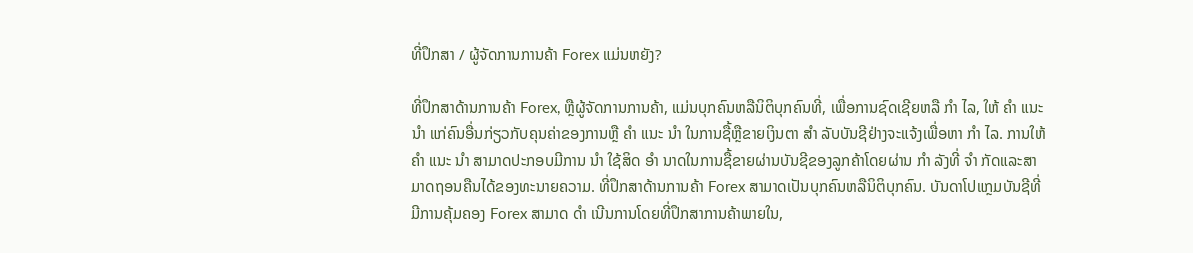ທີ່ປຶກສາ / ຜູ້ຈັດການການຄ້າ Forex ແມ່ນຫຍັງ?

ທີ່ປຶກສາດ້ານການຄ້າ Forex, ຫຼືຜູ້ຈັດການການຄ້າ, ແມ່ນບຸກຄົນຫລືນິຕິບຸກຄົນທີ່, ເພື່ອການຊົດເຊີຍຫລື ກຳ ໄລ, ໃຫ້ ຄຳ ແນະ ນຳ ແກ່ຄົນອື່ນກ່ຽວກັບຄຸນຄ່າຂອງການຫຼື ຄຳ ແນະ ນຳ ໃນການຊື້ຫຼືຂາຍເງິນຕາ ສຳ ລັບບັນຊີຢ່າງຈະແຈ້ງເພື່ອຫາ ກຳ ໄລ. ການໃຫ້ ຄຳ ແນະ ນຳ ສາມາດປະກອບມີການ ນຳ ໃຊ້ສິດ ອຳ ນາດໃນການຊື້ຂາຍຜ່ານບັນຊີຂອງລູກຄ້າໂດຍຜ່ານ ກຳ ລັງທີ່ ຈຳ ກັດແລະສາມາດຖອນຄືນໄດ້ຂອງທະນາຍຄວາມ. ທີ່ປຶກສາດ້ານການຄ້າ Forex ສາມາດເປັນບຸກຄົນຫລືນິຕິບຸກຄົນ. ບັນດາໂປແກຼມບັນຊີທີ່ມີການຄຸ້ມຄອງ Forex ສາມາດ ດຳ ເນີນການໂດຍທີ່ປຶກສາການຄ້າພາຍໃນ,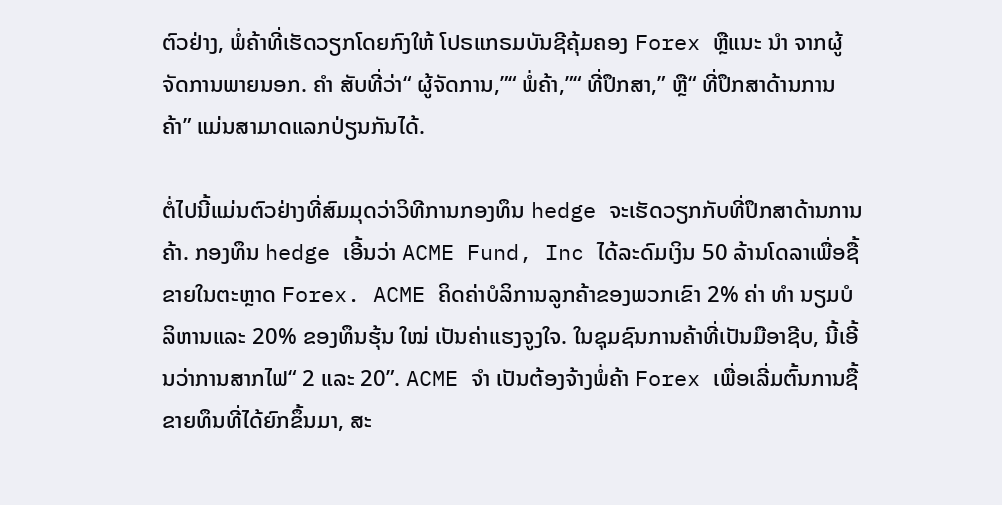ຕົວຢ່າງ, ພໍ່ຄ້າທີ່ເຮັດວຽກໂດຍກົງໃຫ້ ໂປຣແກຣມບັນຊີຄຸ້ມຄອງ Forex ຫຼືແນະ ນຳ ຈາກຜູ້ຈັດການພາຍນອກ. ຄຳ ສັບທີ່ວ່າ“ ຜູ້ຈັດການ,”“ ພໍ່ຄ້າ,”“ ທີ່ປຶກສາ,” ຫຼື“ ທີ່ປຶກສາດ້ານການຄ້າ” ແມ່ນສາມາດແລກປ່ຽນກັນໄດ້.

ຕໍ່ໄປນີ້ແມ່ນຕົວຢ່າງທີ່ສົມມຸດວ່າວິທີການກອງທຶນ hedge ຈະເຮັດວຽກກັບທີ່ປຶກສາດ້ານການຄ້າ. ກອງທຶນ hedge ເອີ້ນວ່າ ACME Fund, Inc ໄດ້ລະດົມເງິນ 50 ລ້ານໂດລາເພື່ອຊື້ຂາຍໃນຕະຫຼາດ Forex. ACME ຄິດຄ່າບໍລິການລູກຄ້າຂອງພວກເຂົາ 2% ຄ່າ ທຳ ນຽມບໍລິຫານແລະ 20% ຂອງທຶນຮຸ້ນ ໃໝ່ ເປັນຄ່າແຮງຈູງໃຈ. ໃນຊຸມຊົນການຄ້າທີ່ເປັນມືອາຊີບ, ນີ້ເອີ້ນວ່າການສາກໄຟ“ 2 ແລະ 20”. ACME ຈຳ ເປັນຕ້ອງຈ້າງພໍ່ຄ້າ Forex ເພື່ອເລີ່ມຕົ້ນການຊື້ຂາຍທຶນທີ່ໄດ້ຍົກຂຶ້ນມາ, ສະ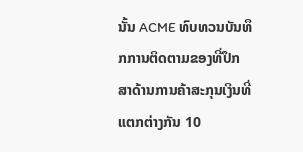ນັ້ນ ACME ທົບທວນບັນທຶກການຕິດຕາມຂອງທີ່ປຶກສາດ້ານການຄ້າສະກຸນເງິນທີ່ແຕກຕ່າງກັນ 10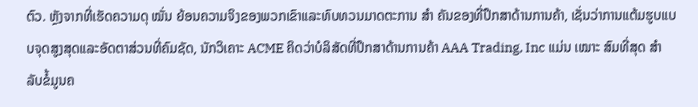ຕົວ. ຫຼັງຈາກທີ່ເຮັດຄວາມດຸ ໝັ່ນ ຍ້ອນຄວາມຈິງຂອງພວກເຂົາແລະທົບທວນມາດຕະການ ສຳ ຄັນຂອງທີ່ປຶກສາດ້ານການຄ້າ, ເຊັ່ນວ່າການແຕ້ມຮູບແບບຈຸດສູງສຸດແລະອັດຕາສ່ວນທີ່ຄົມຊັດ, ນັກວິເຄາະ ACME ຄິດວ່າບໍລິສັດທີ່ປຶກສາດ້ານການຄ້າ AAA Trading, Inc ແມ່ນ ເໝາະ ສົມທີ່ສຸດ ສຳ ລັບຂໍ້ມູນຄ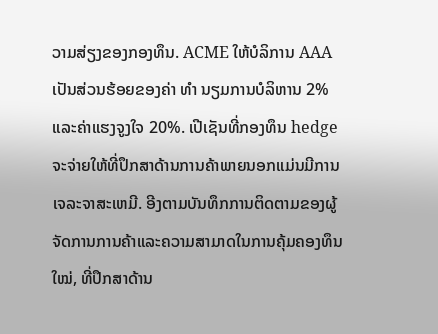ວາມສ່ຽງຂອງກອງທຶນ. ACME ໃຫ້ບໍລິການ AAA ເປັນສ່ວນຮ້ອຍຂອງຄ່າ ທຳ ນຽມການບໍລິຫານ 2% ແລະຄ່າແຮງຈູງໃຈ 20%. ເປີເຊັນທີ່ກອງທຶນ hedge ຈະຈ່າຍໃຫ້ທີ່ປຶກສາດ້ານການຄ້າພາຍນອກແມ່ນມີການເຈລະຈາສະເຫມີ. ອີງຕາມບັນທຶກການຕິດຕາມຂອງຜູ້ຈັດການການຄ້າແລະຄວາມສາມາດໃນການຄຸ້ມຄອງທຶນ ໃໝ່, ທີ່ປຶກສາດ້ານ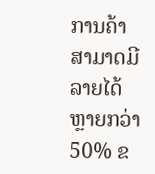ການຄ້າສາມາດມີລາຍໄດ້ຫຼາຍກວ່າ 50% ຂ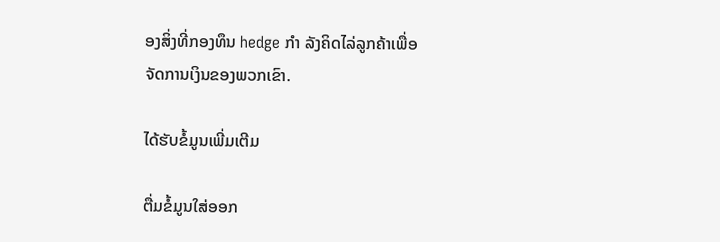ອງສິ່ງທີ່ກອງທຶນ hedge ກຳ ລັງຄິດໄລ່ລູກຄ້າເພື່ອຈັດການເງິນຂອງພວກເຂົາ.

ໄດ້ຮັບຂໍ້ມູນເພີ່ມເຕີມ

ຕື່ມຂໍ້ມູນໃສ່ອອກ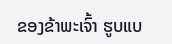ຂອງຂ້າພະເຈົ້າ ຮູບແບ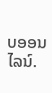ບອອນໄລນ໌.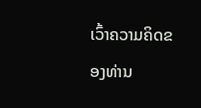ເວົ້າຄວາມຄິດຂອງທ່ານ